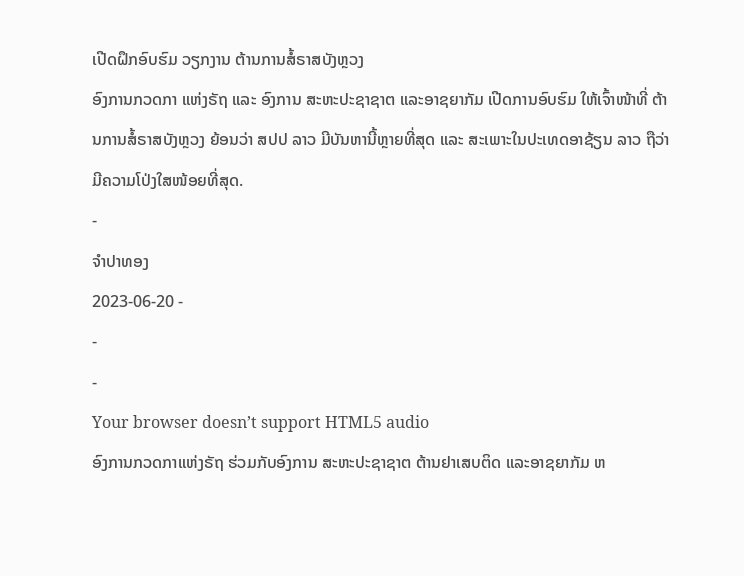ເປີດຝຶກອົບຮົມ ວຽກງານ ຕ້ານການສໍ້ຣາສບັງຫຼວງ
ອົງການກວດກາ ແຫ່ງຣັຖ ແລະ ອົງການ ສະຫະປະຊາຊາຕ ແລະອາຊຍາກັມ ເປີດການອົບຮົມ ໃຫ້ເຈົ້າໜ້າທີ່ ຕ້ານການສໍ້ຣາສບັງຫຼວງ ຍ້ອນວ່າ ສປປ ລາວ ມີບັນຫານີ້ຫຼາຍທີ່ສຸດ ແລະ ສະເພາະໃນປະເທດອາຊ້ຽນ ລາວ ຖືວ່າມີຄວາມໂປ່ງໃສໜ້ອຍທີ່ສຸດ.
-
ຈຳປາທອງ
2023-06-20 -
-
-
Your browser doesn’t support HTML5 audio
ອົງການກວດກາແຫ່ງຣັຖ ຮ່ວມກັບອົງການ ສະຫະປະຊາຊາຕ ຕ້ານຢາເສບຕິດ ແລະອາຊຍາກັມ ຫ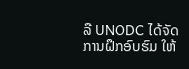ລື UNODC ໄດ້ຈັດການຝຶກອົບຮົມ ໃຫ້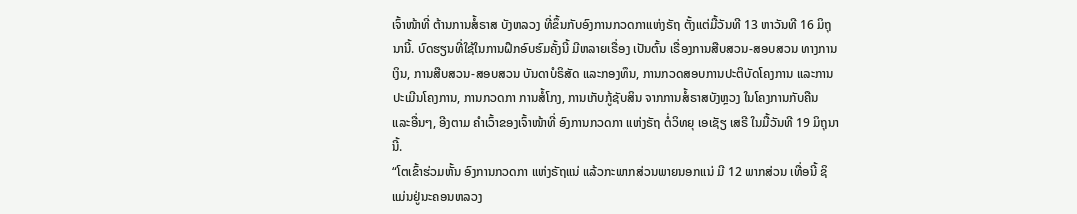ເຈົ້າໜ້າທີ່ ຕ້ານການສໍ້ຣາສ ບັງຫລວງ ທີ່ຂຶ້ນກັບອົງການກວດກາແຫ່ງຣັຖ ຕັ້ງແຕ່ມື້ວັນທີ 13 ຫາວັນທີ 16 ມິຖຸນານີ້. ບົດຮຽນທີ່ໃຊ້ໃນການຝຶກອົບຮົມຄັ້ງນີ້ ມີຫລາຍເຣື່ອງ ເປັນຕົ້ນ ເຣື່ອງການສືບສວນ-ສອບສວນ ທາງການເງິນ, ການສືບສວນ-ສອບສວນ ບັນດາບໍຣິສັດ ແລະກອງທຶນ, ການກວດສອບການປະຕິບັດໂຄງການ ແລະການປະເມີນໂຄງການ, ການກວດກາ ການສໍ້ໂກງ, ການເກັບກູ້ຊັບສິນ ຈາກການສໍ້ຣາສບັງຫຼວງ ໃນໂຄງການກັບຄືນ ແລະອື່ນໆ, ອີງຕາມ ຄໍາເວົ້າຂອງເຈົ້າໜ້າທີ່ ອົງການກວດກາ ແຫ່ງຣັຖ ຕໍ່ວິທຍຸ ເອເຊັຽ ເສຣີ ໃນມື້ວັນທີ 19 ມິຖຸນານີ້.
“ໂຕເຂົ້າຮ່ວມຫັ້ນ ອົງການກວດກາ ແຫ່ງຣັຖແນ່ ແລ້ວກະພາກສ່ວນພາຍນອກແນ່ ມີ 12 ພາກສ່ວນ ເທື່ອນີ້ ຊິແມ່ນຢູ່ນະຄອນຫລວງ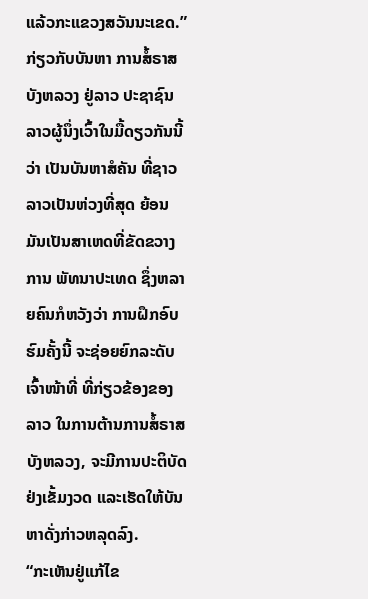ແລ້ວກະແຂວງສວັນນະເຂດ.”
ກ່ຽວກັບບັນຫາ ການສໍ້ຣາສບັງຫລວງ ຢູ່ລາວ ປະຊາຊົນລາວຜູ້ນຶ່ງເວົ້າໃນມື້ດຽວກັນນີ້ວ່າ ເປັນບັນຫາສໍຄັນ ທີ່ຊາວລາວເປັນຫ່ວງທີ່ສຸດ ຍ້ອນມັນເປັນສາເຫດທີ່ຂັດຂວາງການ ພັທນາປະເທດ ຊຶ່ງຫລາຍຄົນກໍຫວັງວ່າ ການຝຶກອົບຮົມຄັ້ງນີ້ ຈະຊ່ອຍຍົກລະດັບເຈົ້າໜ້າທີ່ ທີ່ກ່ຽວຂ້ອງຂອງລາວ ໃນການຕ້ານການສໍ້ຣາສບັງຫລວງ, ຈະມີການປະຕິບັດຢ່ງເຂັ້ມງວດ ແລະເຮັດໃຫ້ບັນຫາດັ່ງກ່າວຫລຸດລົງ.
“ກະເຫັນຢູ່ແກ້ໄຂ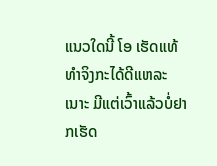ແນວໃດນີ້ ໂອ ເຮັດແທ້ທໍາຈິງກະໄດ້ດີແຫລະເນາະ ມີແຕ່ເວົ້າແລ້ວບໍ່ຢາກເຮັດ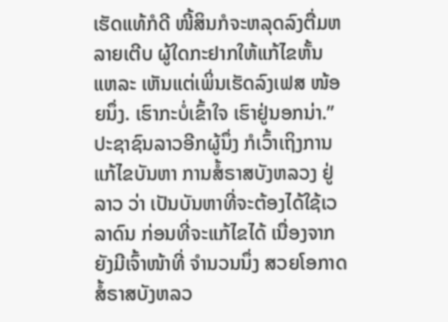ເຮັດແທ້ກໍດີ ໜີ້ສິນກໍຈະຫລຸດລົງຕື່ມຫລາຍເຕີບ ຜູ້ໃດກະຢາກໃຫ້ແກ້ໄຂຫັ້ນແຫລະ ເຫັນແຕ່ເພິ່ນເຮັດລົງເຟສ ໜ້ອຍນຶ່ງ. ເຮົາກະບໍ່ເຂົ້າໃຈ ເຮົາຢູ່ນອກນ່າ.”
ປະຊາຊົນລາວອີກຜູ້ນຶ່ງ ກໍເວົ້າເຖິງການແກ້ໄຂບັນຫາ ການສໍ້ຣາສບັງຫລວງ ຢູ່ລາວ ວ່າ ເປັນບັນຫາທີ່ຈະຕ້ອງໄດ້ໃຊ້ເວລາດົນ ກ່ອນທີ່ຈະແກ້ໄຂໄດ້ ເນື່ອງຈາກຍັງມີເຈົ້າໜ້າທີ່ ຈໍານວນນຶ່ງ ສວຍໂອກາດສໍ້ຣາສບັງຫລວ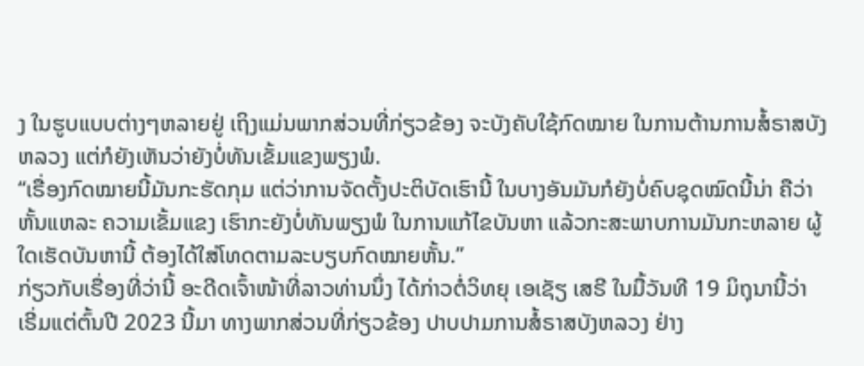ງ ໃນຮູບແບບຕ່າງໆຫລາຍຢູ່ ເຖິງແມ່ນພາກສ່ວນທີ່ກ່ຽວຂ້ອງ ຈະບັງຄັບໃຊ້ກົດໝາຍ ໃນການຕ້ານການສໍ້ຣາສບັງຫລວງ ແຕ່ກໍຍັງເຫັນວ່າຍັງບໍ່ທັນເຂັ້ມແຂງພຽງພໍ.
“ເຣື່ອງກົດໝາຍນີ້ມັນກະຮັດກຸມ ແຕ່ວ່າການຈັດຕັ້ງປະຕິບັດເຮົານີ້ ໃນບາງອັນມັນກໍຍັງບໍ່ຄົບຊຸດໝົດນີ້ນ່າ ຄືວ່າຫັ້ນແຫລະ ຄວາມເຂັ້ມແຂງ ເຮົາກະຍັງບໍ່ທັນພຽງພໍ ໃນການແກ້ໄຂບັນຫາ ແລ້ວກະສະພາບການມັນກະຫລາຍ ຜູ້ໃດເຮັດບັນຫານີ້ ຕ້ອງໄດ້ໃສ່ໂທດຕາມລະບຽບກົດໝາຍຫັ້ນ.”
ກ່ຽວກັບເຣື່ອງທີ່ວ່ານີ້ ອະດີດເຈົ້າໜ້າທີ່ລາວທ່ານນຶ່ງ ໄດ້ກ່າວຕໍ່ວິທຍຸ ເອເຊັຽ ເສຣີ ໃນມື້ວັນທີ 19 ມິຖຸນານີ້ວ່າ ເຣີ່ມແຕ່ຕົ້ນປີ 2023 ນີ້ມາ ທາງພາກສ່ວນທີ່ກ່ຽວຂ້ອງ ປາບປາມການສໍ້ຣາສບັງຫລວງ ຢ່າງ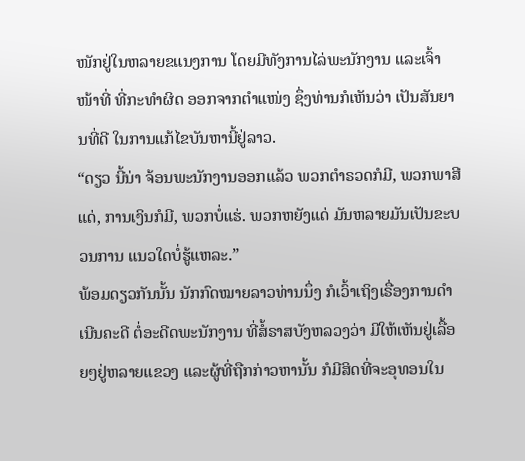ໜັກຢູ່ໃນຫລາຍຂແນງການ ໂດຍມີທັງການໄລ່ພະນັກງານ ແລະເຈົ້າໜ້າທີ່ ທີ່ກະທໍາຜິດ ອອກຈາກຕໍາແໜ່ງ ຊຶ່ງທ່ານກໍເຫັນວ່າ ເປັນສັນຍານທີ່ດີ ໃນການແກ້ໄຂບັນຫານີ້ຢູ່ລາວ.
“ດຽວ ນີ້ນ່າ ຈ້ອນພະນັກງານອອກແລ້ວ ພວກຕໍາຣວດກໍມີ, ພວກພາສີແດ່, ການເງິນກໍມີ, ພວກບໍ່ແຮ່. ພວກຫຍັງແດ່ ມັນຫລາຍມັນເປັນຂະບວນການ ແນວໃດບໍ່ຮູ້ແຫລະ.”
ພ້ອມດຽວກັນນັ້ນ ນັກກົດໝາຍລາວທ່ານນຶ່ງ ກໍເວົ້າເຖິງເຣື່ອງການດໍາເນີນຄະດີ ຕໍ່ອະດີດພະນັກງານ ທີ່ສໍ້ຣາສບັງຫລວງວ່າ ມີໃຫ້ເຫັນຢູ່ເລື້ອຍໆຢູ່ຫລາຍແຂວງ ແລະຜູ້ທີ່ຖືກກ່າວຫານັ້ນ ກໍມີສິດທີ່ຈະອຸທອນໃນ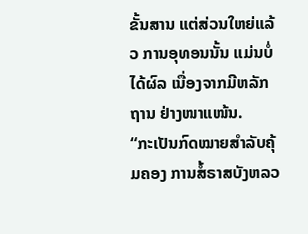ຂັ້ນສານ ແຕ່ສ່ວນໃຫຍ່ແລ້ວ ການອຸທອນນັ້ນ ແມ່ນບໍ່ໄດ້ຜົລ ເນື່ອງຈາກມີຫລັກຖານ ຢ່າງໜາແໜ້ນ.
“ກະເປັນກົດໝາຍສໍາລັບຄຸ້ມຄອງ ການສໍ້ຣາສບັງຫລວ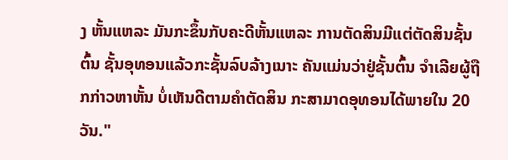ງ ຫັ້ນແຫລະ ມັນກະຂຶ້ນກັບຄະດີຫັ້ນແຫລະ ການຕັດສິນມີແຕ່ຕັດສິນຊັ້ນຕົ້ນ ຊັ້ນອຸທອນແລ້ວກະຊັ້ນລົບລ້າງເນາະ ຄັນແມ່ນວ່າຢູ່ຊັ້ນຕົ້ນ ຈໍາເລີຍຜູ້ຖືກກ່າວຫາຫັ້ນ ບໍ່ເຫັນດີຕາມຄໍາຕັດສິນ ກະສາມາດອຸທອນໄດ້ພາຍໃນ 20 ວັນ."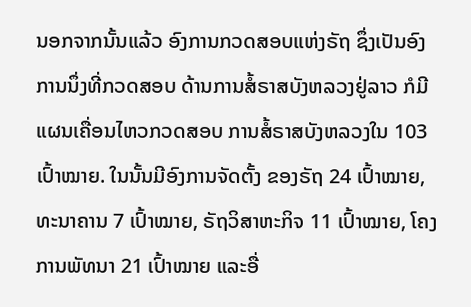ນອກຈາກນັ້ນແລ້ວ ອົງການກວດສອບແຫ່ງຣັຖ ຊຶ່ງເປັນອົງການນຶ່ງທີ່ກວດສອບ ດ້ານການສໍ້ຣາສບັງຫລວງຢູ່ລາວ ກໍມີແຜນເຄື່ອນໄຫວກວດສອບ ການສໍ້ຣາສບັງຫລວງໃນ 103 ເປົ້າໝາຍ. ໃນນັ້ນມີອົງການຈັດຕັ້ງ ຂອງຣັຖ 24 ເປົ້າໝາຍ, ທະນາຄານ 7 ເປົ້າໝາຍ, ຣັຖວິສາຫະກິຈ 11 ເປົ້າໝາຍ, ໂຄງການພັທນາ 21 ເປົ້າໝາຍ ແລະອື່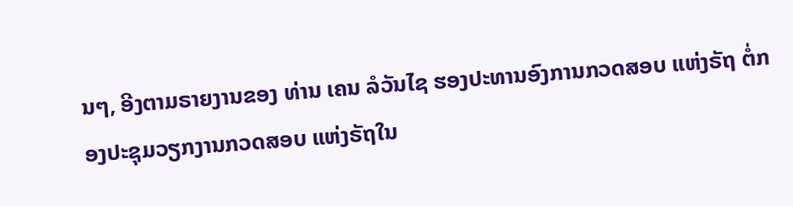ນໆ, ອີງຕາມຣາຍງານຂອງ ທ່ານ ເຄນ ລໍວັນໄຊ ຮອງປະທານອົງການກວດສອບ ແຫ່ງຣັຖ ຕໍ່ກອງປະຊຸມວຽກງານກວດສອບ ແຫ່ງຣັຖໃນ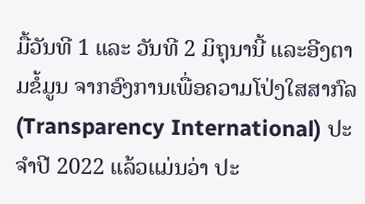ມື້ວັນທີ 1 ແລະ ວັນທີ 2 ມິຖຸນານີ້ ແລະອີງຕາມຂໍ້ມູນ ຈາກອົງການເພື່ອຄວາມໂປ່ງໃສສາກົລ (Transparency International) ປະຈໍາປີ 2022 ແລ້ວແມ່ນວ່າ ປະ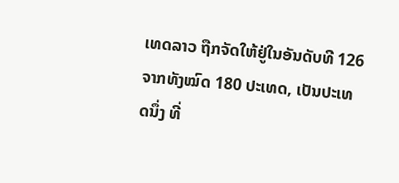ເທດລາວ ຖືກຈັດໃຫ້ຢູ່ໃນອັນດັບທີ 126 ຈາກທັງໝົດ 180 ປະເທດ, ເປັນປະເທດນຶ່ງ ທີ່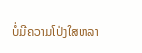ບໍ່ມີຄວາມໂປ່ງໃສຫລາ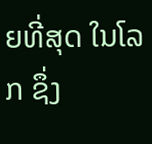ຍທີ່ສຸດ ໃນໂລກ ຊຶ່ງ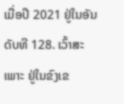ເມື່ອປີ 2021 ຢູ່ໃນອັນດັບທີ 128. ເວົ້າສະເພາະ ຢູ່ໃນຂົງເຂ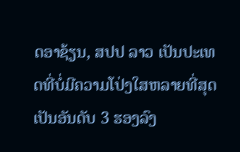ດອາຊ້ຽນ, ສປປ ລາວ ເປັນປະເທດທີ່ບໍ່ມີຄວາມໂປ່ງໃສຫລາຍທີ່ສຸດ ເປັນອັນດັບ 3 ຮອງລົງ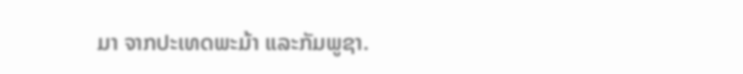ມາ ຈາກປະເທດພະມ້າ ແລະກັມພູຊາ.